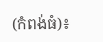(កំពង់ធំ)៖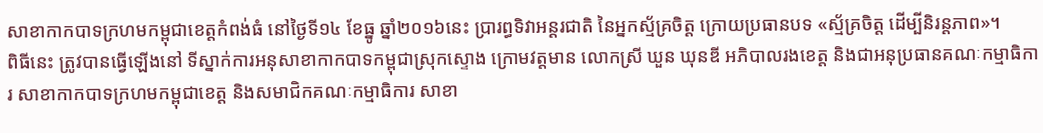សាខាកាកបាទក្រហមកម្ពុជាខេត្តកំពង់ធំ នៅថ្ងៃទី១៤ ខែធ្នូ ឆ្នាំ២០១៦នេះ បា្ររព្ធទិវាអន្ដរជាតិ នៃអ្នកស័្មគ្រចិត្ត ក្រោយប្រធានបទ «ស័្មគ្រចិត្ត ដើម្បីនិរន្ដភាព»។
ពិធីនេះ ត្រូវបានធ្វើឡើងនៅ ទីស្នាក់ការអនុសាខាកាកបាទកម្ពុជាស្រុកស្ទោង ក្រោមវត្តមាន លោកស្រី ឃួន ឃុនឌី អភិបាលរងខេត្ត និងជាអនុប្រធានគណៈកម្មាធិការ សាខាកាកបាទក្រហមកម្ពុជាខេត្ត និងសមាជិកគណៈកម្មាធិការ សាខា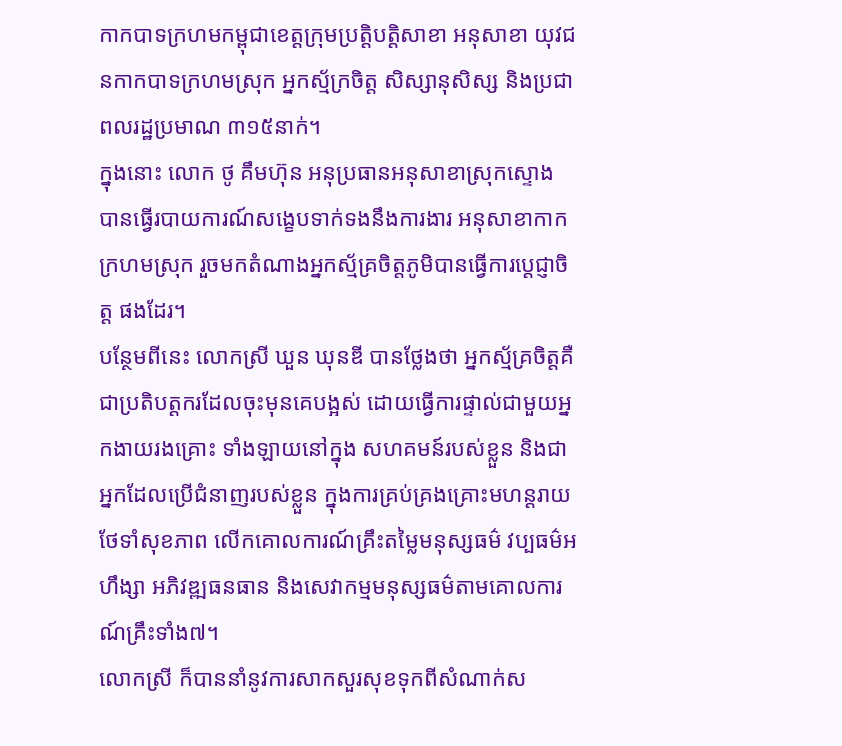កាកបាទក្រហមកម្ពុជាខេត្តក្រុមប្រត្តិបត្តិសាខា អនុសាខា យុវជនកាកបាទក្រហមស្រុក អ្នកស្ម័ក្រចិត្ត សិស្សានុសិស្ស និងប្រជាពលរដ្ឋប្រមាណ ៣១៥នាក់។
ក្នុងនោះ លោក ថូ គឹមហ៊ុន អនុប្រធានអនុសាខាស្រុកស្ទោង បានធ្វើរបាយការណ៍សង្ខេបទាក់ទងនឹងការងារ អនុសាខាកាកក្រហមស្រុក រួចមកតំណាងអ្នកស្ម័គ្រចិត្តភូមិបានធ្វើការប្តេជ្ញាចិត្ត ផងដែរ។
បន្ថែមពីនេះ លោកស្រី ឃួន ឃុនឌី បានថ្លែងថា អ្នកស្ម័គ្រចិត្តគឺជាប្រតិបត្តករដែលចុះមុនគេបង្អស់ ដោយធ្វើការផ្ទាល់ជាមួយអ្នកងាយរងគ្រោះ ទាំងឡាយនៅក្នុង សហគមន៍របស់ខ្លួន និងជាអ្នកដែលប្រើជំនាញរបស់ខ្លួន ក្នុងការគ្រប់គ្រងគ្រោះមហន្តរាយ ថែទាំសុខភាព លើកគោលការណ៍គ្រឹះតម្លៃមនុស្សធម៌ វប្បធម៌អហឹង្សា អភិវឌ្ឍធនធាន និងសេវាកម្មមនុស្សធម៌តាមគោលការណ៍គ្រឹះទាំង៧។
លោកស្រី ក៏បាននាំនូវការសាកសួរសុខទុកពីសំណាក់ស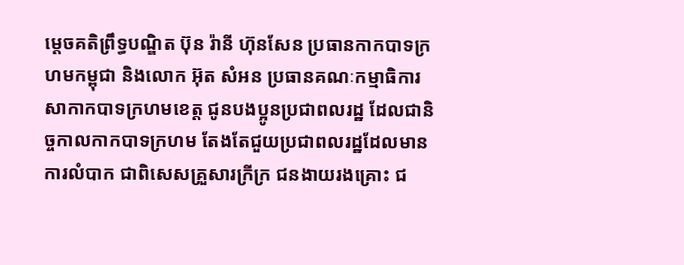ម្តេចគតិព្រឹទ្ធបណ្ឌិត ប៊ុន រ៉ានី ហ៊ុនសែន ប្រធានកាកបាទក្រហមកម្ពុជា និងលោក អ៊ុត សំអន ប្រធានគណៈកម្មាធិការសាកាកបាទក្រហមខេត្ត ជូនបងប្អូនប្រជាពលរដ្ឋ ដែលជានិច្ចកាលកាកបាទក្រហម តែងតែជួយប្រជាពលរដ្ឋដែលមានការលំបាក ជាពិសេសគ្រួសារក្រីក្រ ជនងាយរងគ្រោះ ជ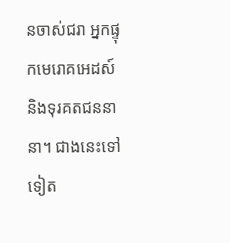នចាស់ជរា អ្នកផ្ទុកមេរោគអេដស៍ និងទុរគតជននានា។ ជាងនេះទៅទៀត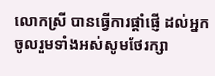លោកស្រី បានធ្វើការផ្តាំផ្ញើ ដល់អ្នកចូលរួមទាំងអស់សូមថែរក្សា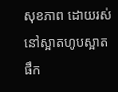សុខភាព ដោយរស់នៅស្អាតហូបស្អាត ផឹក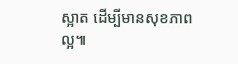ស្អាត ដើម្បីមានសុខភាពល្អ៕